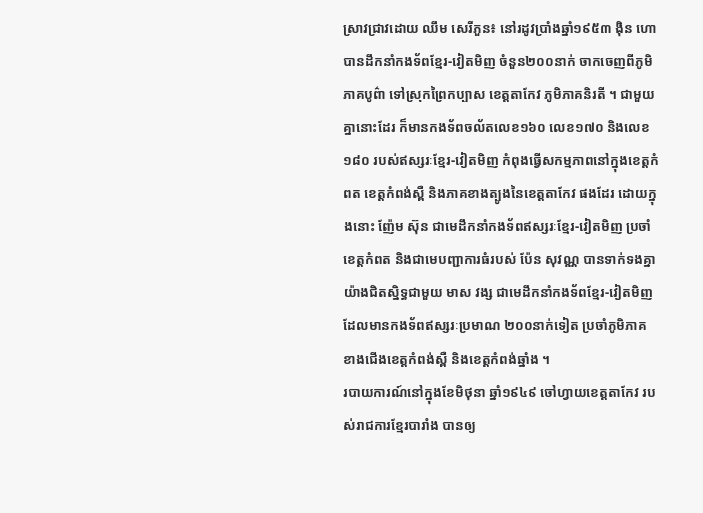ស្រាវជ្រាវដោយ ឈឹម សេរីភួន៖ នៅរដូវប្រាំងឆ្នាំ១៩៥៣ ង៉ិន ហោ បានដឹកនាំកងទ័ពខ្មែរ-វៀតមិញ ចំនួន២០០នាក់ ចាកចេញពីភូមិភាគបូព៌ា ទៅស្រុកព្រៃកប្បាស ខេត្តតាកែវ ភូមិភាគនិរតី ។ ជាមួយគ្នានោះដែរ ក៏មានកងទ័ពចល័តលេខ១៦០ លេខ១៧០ និងលេខ១៨០ របស់ឥស្សរៈខ្មែរ-វៀតមិញ កំពុងធ្វើសកម្មភាពនៅក្នុងខេត្តកំពត ខេត្តកំពង់ស្ពឺ និងភាគខាងត្បូងនៃខេត្តតាកែវ ផងដែរ ដោយក្នុងនោះ ញ៉ែម ស៊ុន ជាមេដឹកនាំកងទ័ពឥស្សរៈខ្មែរ-វៀតមិញ ប្រចាំខេត្តកំពត និងជាមេបញ្ជាការធំរបស់ ប៉ែន សុវណ្ណ បានទាក់ទងគ្នាយ៉ាងជិតស្និទ្ធជាមួយ មាស វង្ស ជាមេដឹកនាំកងទ័ពខ្មែរ-វៀតមិញ ដែលមានកងទ័ពឥស្សរៈប្រមាណ ២០០នាក់ទៀត ប្រចាំភូមិភាគខាងជើងខេត្តកំពង់ស្ពឺ និងខេត្តកំពង់ឆ្នាំង ។
របាយការណ៍នៅក្នុងខែមិថុនា ឆ្នាំ១៩៤៩ ចៅហ្វាយខេត្តតាកែវ របស់រាជការខ្មែរបារាំង បានឲ្យ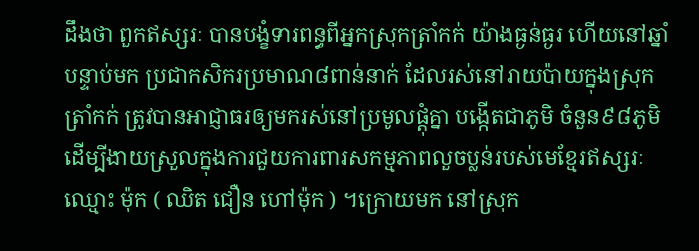ដឹងថា ពួកឥស្សរៈ បានបង្ខំទារពន្ធពីអ្នកស្រុកត្រាំកក់ យ៉ាងធ្ងន់ធ្ងរ ហើយនៅឆ្នាំបន្ទាប់មក ប្រជាកសិករប្រមាណ៨ពាន់នាក់ ដែលរស់នៅរាយប៉ាយក្នុងស្រុកត្រាំកក់ ត្រូវបានអាជ្ញាធរឲ្យមករស់នៅប្រមូលផ្ដុំគ្នា បង្កើតជាភូមិ ចំនួន៩៨ភូមិ ដើម្បីងាយស្រួលក្នុងការជួយការពារសកម្មភាពលួចប្លន់របស់មេខ្មែរឥស្សរៈឈ្មោះ ម៉ុក ( ឈិត ជឿន ហៅម៉ុក ) ។ក្រោយមក នៅស្រុក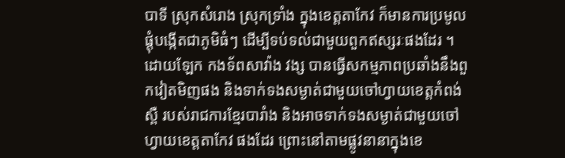បាទី ស្រុកសំរោង ស្រុកទ្រាំង ក្នុងខេត្តតាកែវ ក៏មានការប្រមូលផ្ដុំបង្កើតជាភូមិធំៗ ដើម្បីទប់ទល់ជាមួយពួកឥស្សរៈផងដែរ ។
ដោយឡែក កងទ័ពសាវ៉ាង វង្ស បានធ្វើសកម្មភាពប្រឆាំងនឹងពួកវៀតមិញផង និងទាក់ទងសម្ងាត់ជាមួយចៅហ្វាយខេត្តកំពង់ស្ពឺ របស់រាជការខ្មែរបារាំង និងអាចទាក់ទងសម្ងាត់ជាមួយចៅហ្វាយខេត្តតាកែវ ផងដែរ ព្រោះនៅតាមផ្លូវនានាក្នុងខេ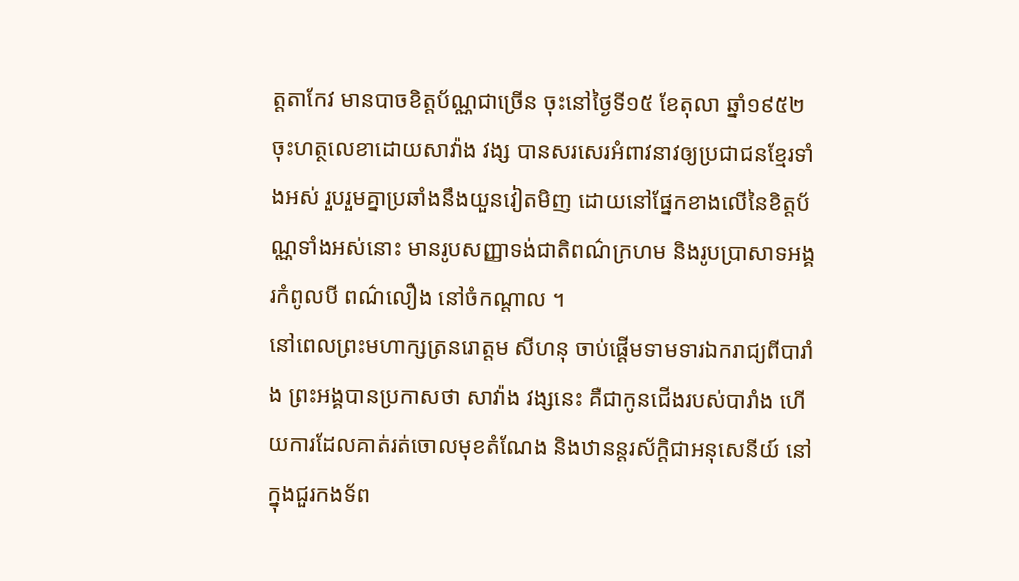ត្តតាកែវ មានបាចខិត្តប័ណ្ណជាច្រើន ចុះនៅថ្ងៃទី១៥ ខែតុលា ឆ្នាំ១៩៥២ ចុះហត្ថលេខាដោយសាវ៉ាង វង្ស បានសរសេរអំពាវនាវឲ្យប្រជាជនខ្មែរទាំងអស់ រួបរួមគ្នាប្រឆាំងនឹងយួនវៀតមិញ ដោយនៅផ្នែកខាងលើនៃខិត្តប័ណ្ណទាំងអស់នោះ មានរូបសញ្ញាទង់ជាតិពណ៌ក្រហម និងរូបប្រាសាទអង្គរកំពូលបី ពណ៌លឿង នៅចំកណ្ដាល ។
នៅពេលព្រះមហាក្សត្រនរោត្តម សីហនុ ចាប់ផ្ដើមទាមទារឯករាជ្យពីបារាំង ព្រះអង្គបានប្រកាសថា សាវ៉ាង វង្សនេះ គឺជាកូនជើងរបស់បារាំង ហើយការដែលគាត់រត់ចោលមុខតំណែង និងឋានន្តរស័ក្ដិជាអនុសេនីយ៍ នៅក្នុងជួរកងទ័ព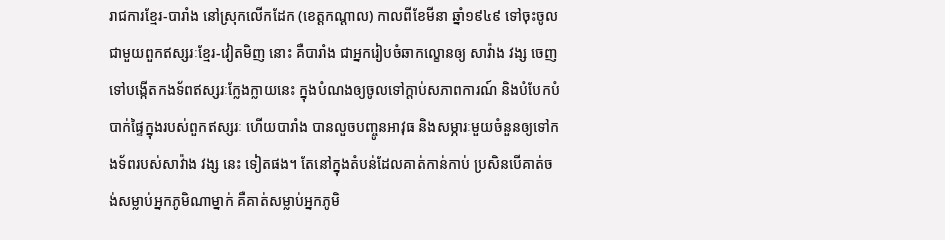រាជការខ្មែរ-បារាំង នៅស្រុកលើកដែក (ខេត្តកណ្ដាល) កាលពីខែមីនា ឆ្នាំ១៩៤៩ ទៅចុះចូលជាមួយពួកឥស្សរៈខ្មែរ-វៀតមិញ នោះ គឺបារាំង ជាអ្នករៀបចំឆាកល្ខោនឲ្យ សាវ៉ាង វង្ស ចេញទៅបង្កើតកងទ័ពឥស្សរៈក្លែងក្លាយនេះ ក្នុងបំណងឲ្យចូលទៅក្ដាប់សភាពការណ៍ និងបំបែកបំបាក់ផ្ទៃក្នុងរបស់ពួកឥស្សរៈ ហើយបារាំង បានលួចបញ្ចូនអាវុធ និងសម្ភារៈមួយចំនួនឲ្យទៅកងទ័ពរបស់សាវ៉ាង វង្ស នេះ ទៀតផង។ តែនៅក្នុងតំបន់ដែលគាត់កាន់កាប់ ប្រសិនបើគាត់ចង់សម្លាប់អ្នកភូមិណាម្នាក់ គឺគាត់សម្លាប់អ្នកភូមិ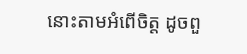នោះតាមអំពើចិត្ត ដូចពួ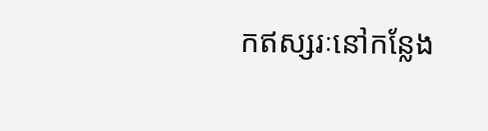កឥស្សរៈនៅកន្លែង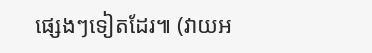ផ្សេងៗទៀតដែរ៕ (វាយអ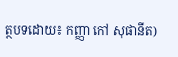ត្ថបទដោយ៖ កញ្ញា កៅ សុផានីត)